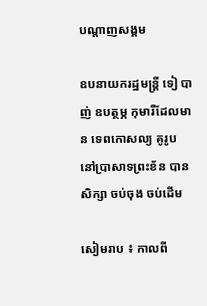បណ្តាញសង្គម

ឧបនាយករដ្ឋមន្ត្រី ទៀ បាញ់ ឧបត្ថម្ភ កុមារីដែលមាន ទេពកោសល្យ គូរូប នៅប្រាសាទព្រះខ័ន បានសិក្សា ចប់ចុង ចប់ដើម

សៀមរាប ៖ កាលពី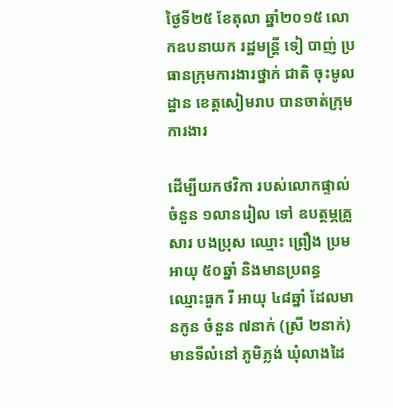ថ្ងៃទី២៥ ខែតុលា ឆ្នាំ២០១៥ លោកឧបនាយក រដ្ឋមន្ត្រី ទៀ បាញ់ ប្រធានក្រុមការងារថ្នាក់ ជាតិ ចុះមូលដ្ឋាន ខេត្តសៀមរាប បានចាត់ក្រុមការងារ

ដើម្បីយកថវិកា របស់លោកផ្ទាល់ ចំនួន ១លានរៀល ទៅ ឧបត្ថម្ភគ្រួសារ បងប្រុស ឈ្មោះ ព្រឿង ប្រម អាយុ ៥០ឆ្នាំ និងមានប្រពន្ធ ឈ្មោះធួក រី អាយុ ៤៨ឆ្នាំ ដែលមានកូន ចំនួន ៧នាក់ (ស្រី ២នាក់) មានទីលំនៅ ភូមិភ្លង់ ឃុំលាងដៃ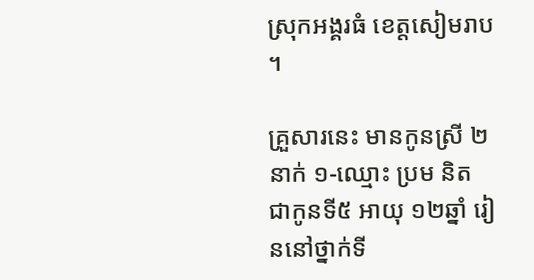ស្រុកអង្គរធំ ខេត្តសៀមរាប ។

គ្រួសារនេះ មានកូនស្រី ២នាក់ ១-ឈ្មោះ ប្រម និត ជាកូនទី៥ អាយុ ១២ឆ្នាំ រៀននៅថ្នាក់ទី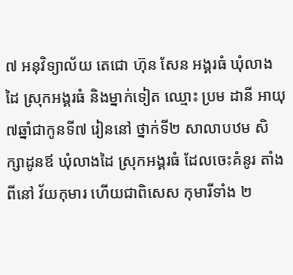៧ អនុវិទ្យាល័យ តេជោ ហ៊ុន សែន អង្គរធំ ឃុំលាងដៃ ស្រុកអង្គរធំ និងម្នាក់ទៀត ឈ្មោះ ប្រម ដានី អាយុ ៧ឆ្នាំជាកូនទី៧ រៀននៅ ថ្នាក់ទី២ សាលាបឋម សិក្សាដូនឪ ឃុំលាងដៃ ស្រុកអង្គរធំ ដែលចេះគំនូរ តាំងពីនៅ វ័យកុមារ ហើយជាពិសេស កុមារីទាំង ២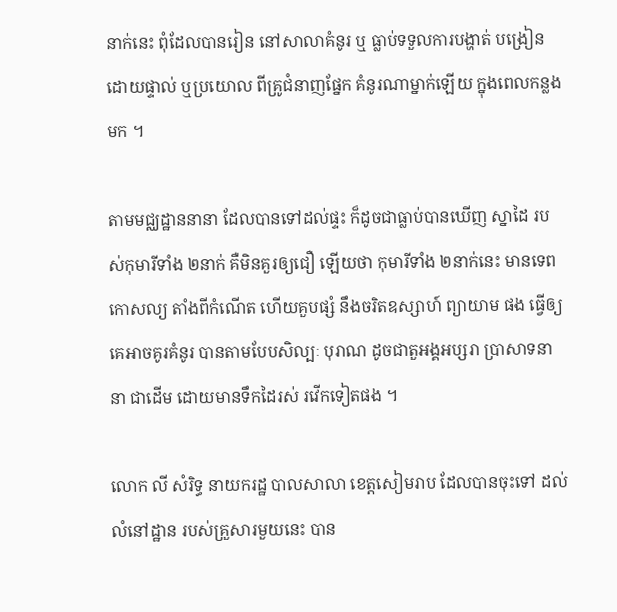នាក់នេះ ពុំដែលបានរៀន នៅសាលាគំនូរ ឬ ធ្លាប់ទទួលការបង្ហាត់ បង្រៀនដោយផ្ទាល់ ឬប្រយោល ពីគ្រូជំនាញផ្នែក គំនូរណាម្នាក់ឡើយ ក្នុងពេលកន្លងមក ។

តាមមជ្ឈដ្ឋាននានា ដែលបានទៅដល់ផ្ទះ ក៏ដូចជាធ្លាប់បានឃើញ ស្នាដៃ របស់កុមារីទាំង ២នាក់ គឺមិនគួរឲ្យជឿ ឡើយថា កុមារីទាំង ២នាក់នេះ មានទេពកោសល្យ តាំងពីកំណើត ហើយគួបផ្សំ នឹងចរិតឧស្សាហ៍ ព្យាយាម ផង ធ្វើឲ្យគេអាចគូរគំនូរ បានតាមបែបសិល្បៈ បុរាណ ដូចជាតួអង្គអប្សរា ប្រាសាទនានា ជាដើម ដោយមានទឹកដៃរស់ រវើកទៀតផង ។

លោក លី សំរិទ្ធ នាយករដ្ឋ បាលសាលា ខេត្តសៀមរាប ដែលបានចុះទៅ ដល់លំនៅដ្ឋាន របស់គ្រួសារមួយនេះ បាន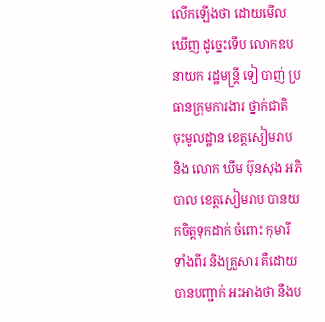លើកឡើងថា ដោយមើលឃើញ ដូច្នេះទើប លោកឧបនាយក រដ្ឋមន្ត្រី ទៀ បាញ់ ប្រធានក្រុមការងារ ថ្នាក់ជាតិ ចុះមូលដ្ឋាន ខេត្តសៀមរាប និង លោក ឃឹម ប៊ុនសុង អភិបាល ខេត្តសៀមរាប បានយកចិត្តទុកដាក់ ចំពោះ កុមារី ទាំងពីរ និងគ្រួសារ គឺដោយបានបញ្ជាក់ អះអាងថា នឹងប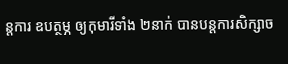ន្តការ ឧបត្ថម្ភ ឲ្យកុមារីទាំង ២នាក់ បានបន្តការសិក្សាច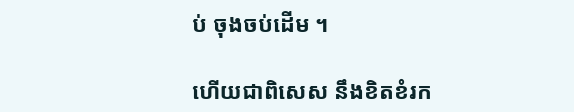ប់ ចុងចប់ដើម ។

ហើយជាពិសេស នឹងខិតខំរក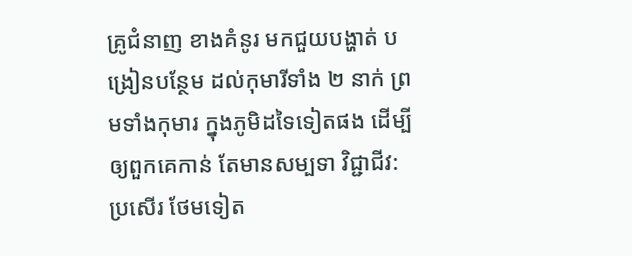គ្រូជំនាញ ខាងគំនូរ មកជួយបង្ហាត់ បង្រៀនបន្ថែម ដល់កុមារីទាំង ២ នាក់ ព្រមទាំងកុមារ ក្នុងភូមិដទៃទៀតផង ដើម្បីឲ្យពួកគេកាន់ តែមានសម្បទា វិជ្ជាជីវ:ប្រសើរ ថែមទៀត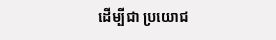ដើម្បីជា ប្រយោជ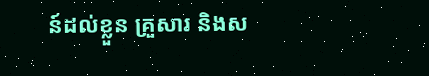ន៍ដល់ខ្លួន គ្រួសារ និងស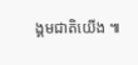ង្គមជាតិយើង ៕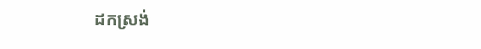ដកស្រង់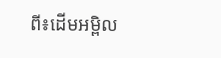ពី៖ដើមអម្ពិល